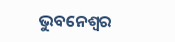ଭୁବନେଶ୍ୱର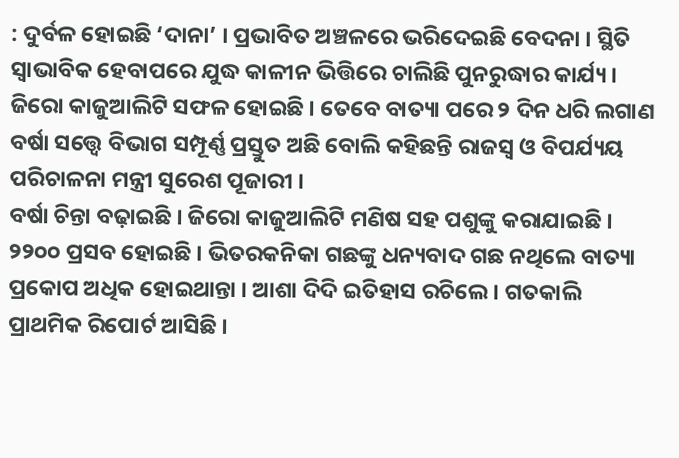: ଦୁର୍ବଳ ହୋଇଛି ‘ଦାନା’ । ପ୍ରଭାବିତ ଅଞ୍ଚଳରେ ଭରିଦେଇଛି ବେଦନା । ସ୍ଥିତି ସ୍ୱାଭାବିକ ହେବାପରେ ଯୁଦ୍ଧ କାଳୀନ ଭିତ୍ତିରେ ଚାଲିଛି ପୁନରୁଦ୍ଧାର କାର୍ଯ୍ୟ । ଜିରୋ କାଜୁଆଲିଟି ସଫଳ ହୋଇଛି । ତେବେ ବାତ୍ୟା ପରେ ୨ ଦିନ ଧରି ଲଗାଣ ବର୍ଷା ସତ୍ତ୍ୱେ ବିଭାଗ ସମ୍ପୂର୍ଣ୍ଣ ପ୍ରସ୍ତୁତ ଅଛି ବୋଲି କହିଛନ୍ତି ରାଜସ୍ୱ ଓ ବିପର୍ଯ୍ୟୟ ପରିଚାଳନା ମନ୍ତ୍ରୀ ସୁରେଶ ପୂଜାରୀ ।
ବର୍ଷା ଚିନ୍ତା ବଢ଼ାଇଛି । ଜିରୋ କାଜୁଆଲିଟି ମଣିଷ ସହ ପଶୁଙ୍କୁ କରାଯାଇଛି । ୨୨୦୦ ପ୍ରସବ ହୋଇଛି । ଭିତରକନିକା ଗଛଙ୍କୁ ଧନ୍ୟବାଦ ଗଛ ନଥିଲେ ବାତ୍ୟା ପ୍ରକୋପ ଅଧିକ ହୋଇଥାନ୍ତା । ଆଶା ଦିଦି ଇତିହାସ ରଚିଲେ । ଗତକାଲି ପ୍ରାଥମିକ ରିପୋର୍ଟ ଆସିଛି ।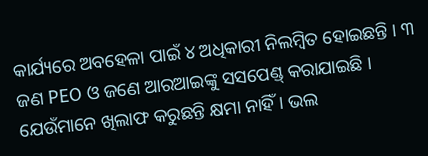କାର୍ଯ୍ୟରେ ଅବହେଳା ପାଇଁ ୪ ଅଧିକାରୀ ନିଲମ୍ବିତ ହୋଇଛନ୍ତି । ୩ ଜଣ PEO ଓ ଜଣେ ଆରଆଇଙ୍କୁ ସସପେଣ୍ଡ୍ କରାଯାଇଛି । ଯେଉଁମାନେ ଖିଲାଫ କରୁଛନ୍ତି କ୍ଷମା ନାହିଁ । ଭଲ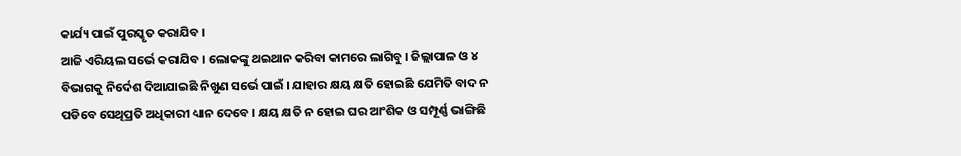କାର୍ଯ୍ୟ ପାଇଁ ପୁରସ୍କୃତ କରାଯିବ ।
ଆଜି ଏରିୟଲ ସର୍ଭେ କରାଯିବ । ଲୋକଙ୍କୁ ଥଇଥାନ କରିବା କାମରେ ଲାଗିବୁ । ଜିଲ୍ଲାପାଳ ଓ ୪ ବିଭାଗକୁ ନିର୍ଦେଶ ଦିଆଯାଇଛି ନିଖୁଣ ସର୍ଭେ ପାଇଁ । ଯାହାର କ୍ଷୟ କ୍ଷତି ହୋଇଛି ଯେମିତି ବାଦ ନ ପଡିବେ ସେଥିପ୍ରତି ଅଧିକାରୀ ଧ୍ୟାନ ଦେବେ । କ୍ଷୟ କ୍ଷତି ନ ହୋଇ ଘର ଆଂଶିକ ଓ ସମ୍ପୂର୍ଣ୍ଣ ଭାଙ୍ଗିଛି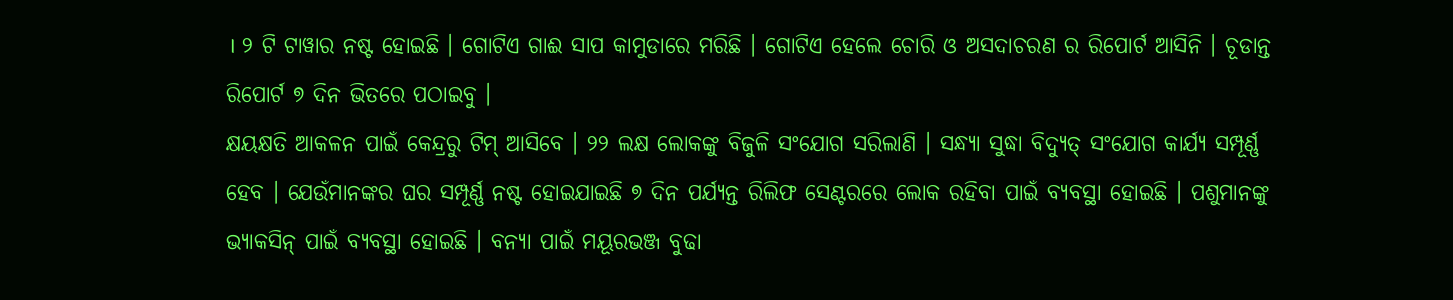। ୨ ଟି ଟାୱାର ନଷ୍ଟ ହୋଇଛି । ଗୋଟିଏ ଗାଈ ସାପ କାମୁଡାରେ ମରିଛି । ଗୋଟିଏ ହେଲେ ଚୋରି ଓ ଅସଦାଚରଣ ର ରିପୋର୍ଟ ଆସିନି । ଚୂଡାନ୍ତ ରିପୋର୍ଟ ୭ ଦିନ ଭିତରେ ପଠାଇବୁ ।
କ୍ଷୟକ୍ଷତି ଆକଳନ ପାଇଁ କେନ୍ଦ୍ରରୁ ଟିମ୍ ଆସିବେ । ୨୨ ଲକ୍ଷ ଲୋକଙ୍କୁ ବିଜୁଳି ସଂଯୋଗ ସରିଲାଣି । ସନ୍ଧ୍ୟା ସୁଦ୍ଧା ବିଦ୍ୟୁତ୍ ସଂଯୋଗ କାର୍ଯ୍ୟ ସମ୍ପୂର୍ଣ୍ଣ ହେବ । ଯେଉଁମାନଙ୍କର ଘର ସମ୍ପୂର୍ଣ୍ଣ ନଷ୍ଟ ହୋଇଯାଇଛି ୭ ଦିନ ପର୍ଯ୍ୟନ୍ତ ରିଲିଫ ସେଣ୍ଟରରେ ଲୋକ ରହିବା ପାଇଁ ବ୍ୟବସ୍ଥା ହୋଇଛି । ପଶୁମାନଙ୍କୁ ଭ୍ୟାକସିନ୍ ପାଇଁ ବ୍ୟବସ୍ଥା ହୋଇଛି । ବନ୍ୟା ପାଇଁ ମୟୂରଭଞ୍ଜ ବୁଢା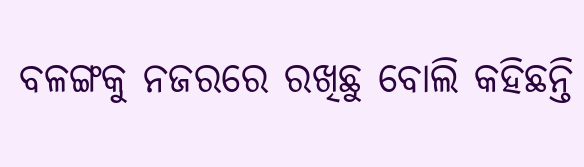ବଳଙ୍ଗକୁ ନଜରରେ ରଖିଛୁ ବୋଲି କହିଛନ୍ତି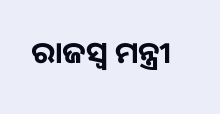ରାଜସ୍ୱ ମନ୍ତ୍ରୀ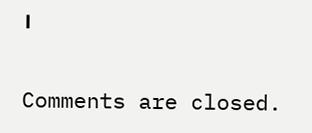।

Comments are closed.